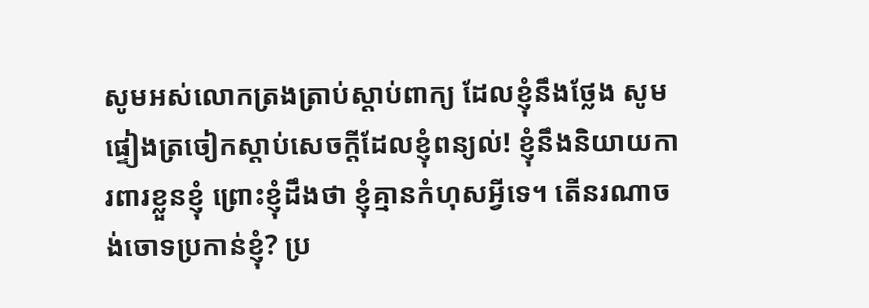សូមអស់លោកត្រងត្រាប់ស្ដាប់ពាក្យ ដែលខ្ញុំនឹងថ្លែង សូមផ្ទៀងត្រចៀកស្ដាប់សេចក្ដីដែលខ្ញុំពន្យល់! ខ្ញុំនឹងនិយាយការពារខ្លួនខ្ញុំ ព្រោះខ្ញុំដឹងថា ខ្ញុំគ្មានកំហុសអ្វីទេ។ តើនរណាចង់ចោទប្រកាន់ខ្ញុំ? ប្រ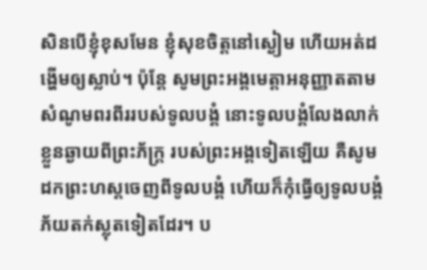សិនបើខ្ញុំខុសមែន ខ្ញុំសុខចិត្តនៅស្ងៀម ហើយអត់ដង្ហើមឲ្យស្លាប់។ ប៉ុន្តែ សូមព្រះអង្គមេត្តាអនុញ្ញាតតាម សំណូមពរពីររបស់ទូលបង្គំ នោះទូលបង្គំលែងលាក់ខ្លួនឆ្ងាយពីព្រះភ័ក្ត្រ របស់ព្រះអង្គទៀតឡើយ គឺសូមដកព្រះហស្ដចេញពីទូលបង្គំ ហើយក៏កុំធ្វើឲ្យទូលបង្គំ ភ័យតក់ស្លុតទៀតដែរ។ ប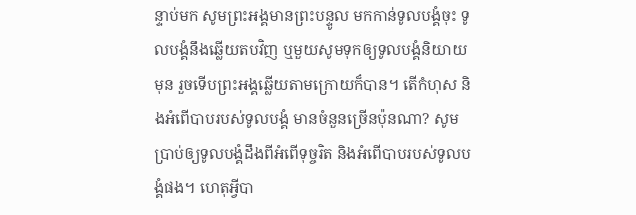ន្ទាប់មក សូមព្រះអង្គមានព្រះបន្ទូល មកកាន់ទូលបង្គំចុះ ទូលបង្គំនឹងឆ្លើយតបវិញ ឬមួយសូមទុកឲ្យទូលបង្គំនិយាយមុន រួចទើបព្រះអង្គឆ្លើយតាមក្រោយក៏បាន។ តើកំហុស និងអំពើបាបរបស់ទូលបង្គំ មានចំនួនច្រើនប៉ុនណា? សូមប្រាប់ឲ្យទូលបង្គំដឹងពីអំពើទុច្ចរិត និងអំពើបាបរបស់ទូលបង្គំផង។ ហេតុអ្វីបា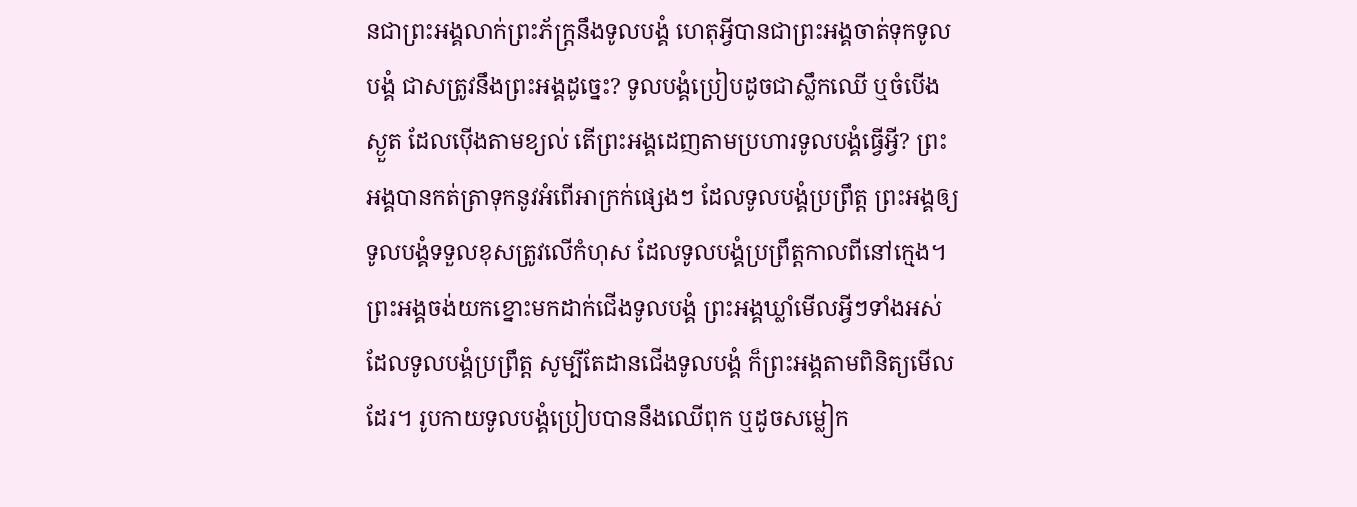នជាព្រះអង្គលាក់ព្រះភ័ក្ត្រនឹងទូលបង្គំ ហេតុអ្វីបានជាព្រះអង្គចាត់ទុកទូលបង្គំ ជាសត្រូវនឹងព្រះអង្គដូច្នេះ? ទូលបង្គំប្រៀបដូចជាស្លឹកឈើ ឬចំបើងស្ងួត ដែលប៉ើងតាមខ្យល់ តើព្រះអង្គដេញតាមប្រហារទូលបង្គំធ្វើអ្វី? ព្រះអង្គបានកត់ត្រាទុកនូវអំពើអាក្រក់ផ្សេងៗ ដែលទូលបង្គំប្រព្រឹត្ត ព្រះអង្គឲ្យទូលបង្គំទទួលខុសត្រូវលើកំហុស ដែលទូលបង្គំប្រព្រឹត្តកាលពីនៅក្មេង។ ព្រះអង្គចង់យកខ្នោះមកដាក់ជើងទូលបង្គំ ព្រះអង្គឃ្លាំមើលអ្វីៗទាំងអស់ ដែលទូលបង្គំប្រព្រឹត្ត សូម្បីតែដានជើងទូលបង្គំ ក៏ព្រះអង្គតាមពិនិត្យមើលដែរ។ រូបកាយទូលបង្គំប្រៀបបាននឹងឈើពុក ឬដូចសម្លៀក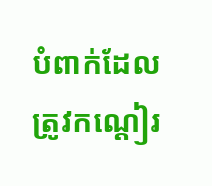បំពាក់ដែលត្រូវកណ្ដៀរ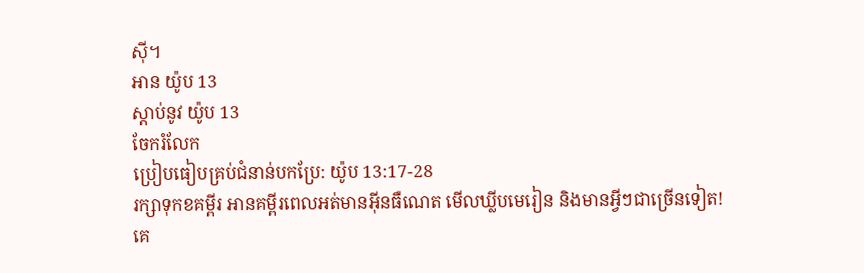ស៊ី។
អាន យ៉ូប 13
ស្ដាប់នូវ យ៉ូប 13
ចែករំលែក
ប្រៀបធៀបគ្រប់ជំនាន់បកប្រែ: យ៉ូប 13:17-28
រក្សាទុកខគម្ពីរ អានគម្ពីរពេលអត់មានអ៊ីនធឺណេត មើលឃ្លីបមេរៀន និងមានអ្វីៗជាច្រើនទៀត!
គេ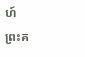ហ៍
ព្រះគ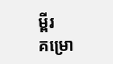ម្ពីរ
គម្រោ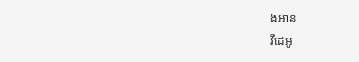ងអាន
វីដេអូ